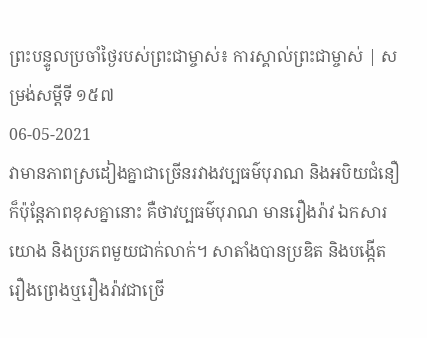ព្រះបន្ទូលប្រចាំថ្ងៃរបស់ព្រះជាម្ចាស់៖ ការស្គាល់ព្រះជាម្ចាស់ | សម្រង់សម្ដីទី ១៥៧
06-05-2021
វាមានភាពស្រដៀងគ្នាជាច្រើនរវាងវប្បធម៌បុរាណ និងអបិយជំនឿ ក៏ប៉ុន្តែភាពខុសគ្នានោះ គឺថាវប្បធម៌បុរាណ មានរឿងរ៉ាវ ឯកសារយោង និងប្រភពមួយជាក់លាក់។ សាតាំងបានប្រឌិត និងបង្កើតរឿងព្រេងឬរឿងរ៉ាវជាច្រើ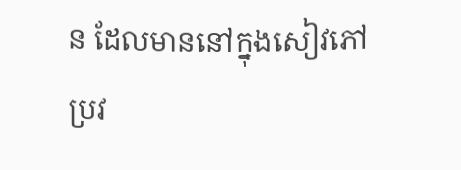ន ដែលមាននៅក្នុងសៀវភៅប្រវ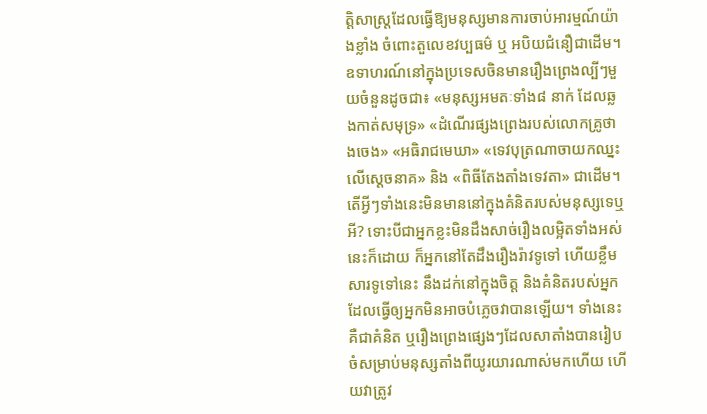ត្តិសាស្រ្តដែលធ្វើឱ្យមនុស្សមានការចាប់អារម្មណ៍យ៉ាងខ្លាំង ចំពោះតួលេខវប្បធម៌ ឬ អបិយជំនឿជាដើម។ ឧទាហរណ៍នៅក្នុងប្រទេសចិនមានរឿងព្រេងល្បីៗមួយចំនួនដូចជា៖ «មនុស្សអមតៈទាំង៨ នាក់ ដែលឆ្លងកាត់សមុទ្រ» «ដំណើរផ្សងព្រេងរបស់លោកគ្រូថាងចេង» «អធិរាជមេឃា» «ទេវបុត្រណាចាយកឈ្នះលើស្តេចនាគ» និង «ពិធីតែងតាំងទេវតា» ជាដើម។ តើអ្វីៗទាំងនេះមិនមាននៅក្នុងគំនិតរបស់មនុស្សទេឬអី? ទោះបីជាអ្នកខ្លះមិនដឹងសាច់រឿងលម្អិតទាំងអស់នេះក៏ដោយ ក៏អ្នកនៅតែដឹងរឿងរ៉ាវទូទៅ ហើយខ្លឹមសារទូទៅនេះ នឹងដក់នៅក្នុងចិត្ត និងគំនិតរបស់អ្នក ដែលធ្វើឲ្យអ្នកមិនអាចបំភ្លេចវាបានឡើយ។ ទាំងនេះគឺជាគំនិត ឬរឿងព្រេងផ្សេងៗដែលសាតាំងបានរៀបចំសម្រាប់មនុស្សតាំងពីយូរយារណាស់មកហើយ ហើយវាត្រូវ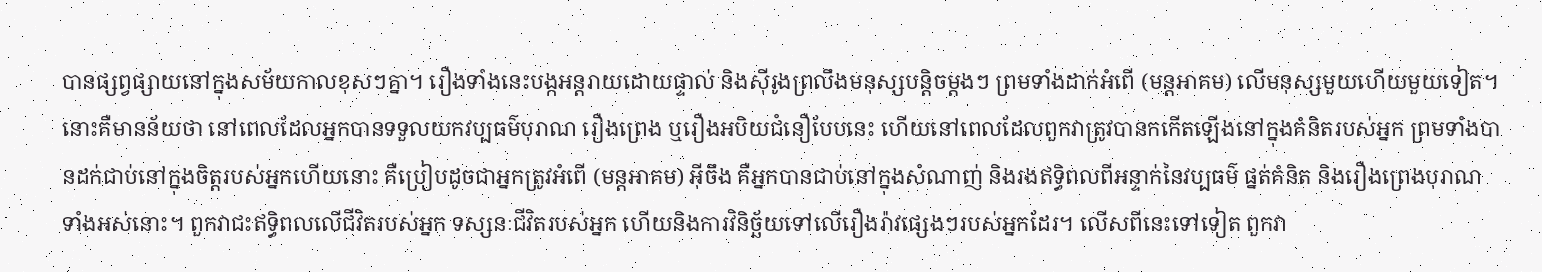បានផ្សព្វផ្សាយនៅក្នុងសម័យកាលខុសៗគ្នា។ រឿងទាំងនេះបង្កអន្តរាយដោយផ្ទាល់ និងស៊ីរូងព្រលឹងមនុស្សបន្តិចម្តងៗ ព្រមទាំងដាក់អំពើ (មន្តអាគម) លើមនុស្សមួយហើយមួយទៀត។ នោះគឺមានន័យថា នៅពេលដែលអ្នកបានទទួលយកវប្បធម៌បុរាណ រឿងព្រេង ឬរឿងអបិយជំនឿបែបនេះ ហើយនៅពេលដែលពួកវាត្រូវបានកកើតឡើងនៅក្នុងគំនិតរបស់អ្នក ព្រមទាំងបានដក់ជាប់នៅក្នុងចិត្តរបស់អ្នកហើយនោះ គឺប្រៀបដូចជាអ្នកត្រូវអំពើ (មន្តអាគម) អ៊ីចឹង គឺអ្នកបានជាប់នៅក្នុងសំណាញ់ និងរងឥទ្ធិពលពីអន្ទាក់នៃវប្បធម៌ ផ្នត់គំនិត និងរឿងព្រេងបុរាណទាំងអស់នោះ។ ពួកវាជះឥទ្ធិពលលើជីវិតរបស់អ្នក ទស្សនៈជីវិតរបស់អ្នក ហើយនិងការវិនិច្ឆ័យទៅលើរឿងរ៉ាវផ្សេងៗរបស់អ្នកដែរ។ លើសពីនេះទៅទៀត ពួកវា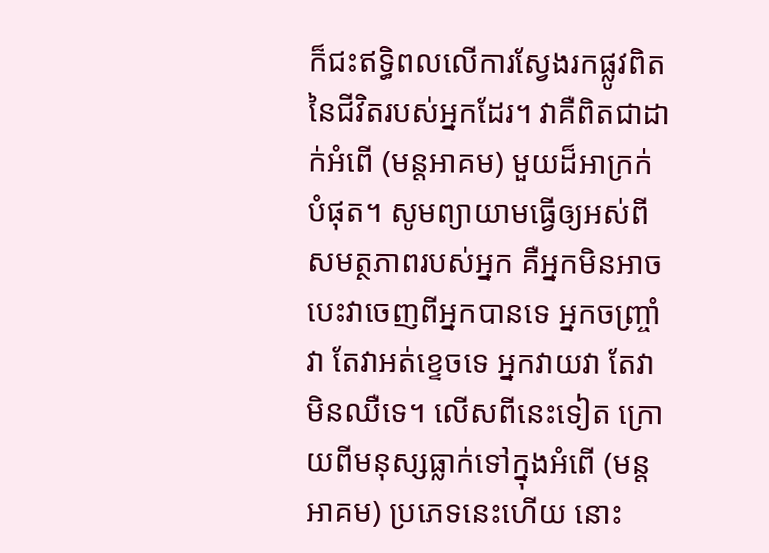ក៏ជះឥទ្ធិពលលើការស្វែងរកផ្លូវពិតនៃជីវិតរបស់អ្នកដែរ។ វាគឺពិតជាដាក់អំពើ (មន្តអាគម) មួយដ៏អាក្រក់បំផុត។ សូមព្យាយាមធ្វើឲ្យអស់ពីសមត្ថភាពរបស់អ្នក គឺអ្នកមិនអាចបេះវាចេញពីអ្នកបានទេ អ្នកចញ្ច្រាំវា តែវាអត់ខ្ទេចទេ អ្នកវាយវា តែវាមិនឈឺទេ។ លើសពីនេះទៀត ក្រោយពីមនុស្សធ្លាក់ទៅក្នុងអំពើ (មន្តអាគម) ប្រភេទនេះហើយ នោះ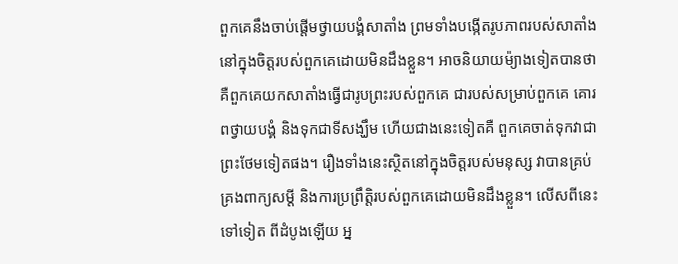ពួកគេនឹងចាប់ផ្តើមថ្វាយបង្គំសាតាំង ព្រមទាំងបង្កើតរូបភាពរបស់សាតាំងនៅក្នុងចិត្តរបស់ពួកគេដោយមិនដឹងខ្លួន។ អាចនិយាយម៉្យាងទៀតបានថា គឺពួកគេយកសាតាំងធ្វើជារូបព្រះរបស់ពួកគេ ជារបស់សម្រាប់ពួកគេ គោរពថ្វាយបង្គំ និងទុកជាទីសង្ឃឹម ហើយជាងនេះទៀតគឺ ពួកគេចាត់ទុកវាជាព្រះថែមទៀតផង។ រឿងទាំងនេះស្ថិតនៅក្នុងចិត្តរបស់មនុស្ស វាបានគ្រប់គ្រងពាក្យសម្ដី និងការប្រព្រឹត្ដិរបស់ពួកគេដោយមិនដឹងខ្លួន។ លើសពីនេះទៅទៀត ពីដំបូងឡើយ អ្ន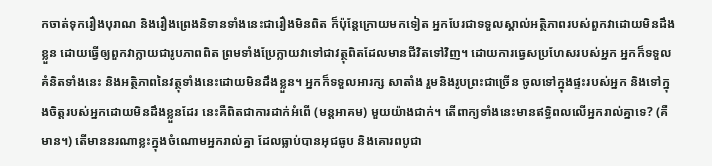កចាត់ទុករឿងបុរាណ និងរឿងព្រេងនិទានទាំងនេះជារឿងមិនពិត ក៏ប៉ុន្តែក្រោយមកទៀត អ្នកបែរជាទទួលស្គាល់អត្ថិភាពរបស់ពួកវាដោយមិនដឹងខ្លួន ដោយធ្វើឲ្យពួកវាក្លាយជារូបភាពពិត ព្រមទាំងប្រែក្លាយវាទៅជាវត្ថុពិតដែលមានជីវិតទៅវិញ។ ដោយការធ្វេសប្រហែសរបស់អ្នក អ្នកក៏ទទួលគំនិតទាំងនេះ និងអត្ថិភាពនៃវត្ថុទាំងនេះដោយមិនដឹងខ្លួន។ អ្នកក៏ទទួលអារក្ស សាតាំង រួមនិងរូបព្រះជាច្រើន ចូលទៅក្នុងផ្ទះរបស់អ្នក និងទៅក្នុងចិត្តរបស់អ្នកដោយមិនដឹងខ្លួនដែរ នេះគឺពិតជាការដាក់អំពើ (មន្តអាគម) មួយយ៉ាងជាក់។ តើពាក្យទាំងនេះមានឥទ្ធិពលលើអ្នករាល់គ្នាទេ? (គឺមាន។) តើមាននរណាខ្លះក្នុងចំណោមអ្នករាល់គ្នា ដែលធ្លាប់បានអុជធូប និងគោរពបូជា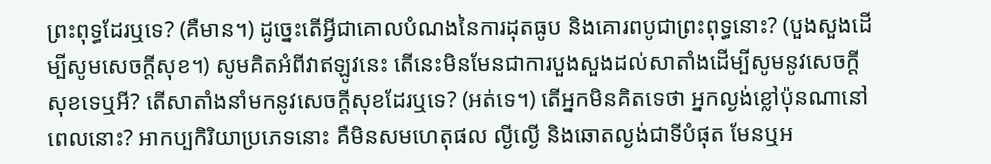ព្រះពុទ្ធដែរឬទេ? (គឺមាន។) ដូច្នេះតើអ្វីជាគោលបំណងនៃការដុតធូប និងគោរពបូជាព្រះពុទ្ធនោះ? (បួងសួងដើម្បីសូមសេចក្តីសុខ។) សូមគិតអំពីវាឥឡូវនេះ តើនេះមិនមែនជាការបួងសួងដល់សាតាំងដើម្បីសូមនូវសេចក្តីសុខទេឬអី? តើសាតាំងនាំមកនូវសេចក្តីសុខដែរឬទេ? (អត់ទេ។) តើអ្នកមិនគិតទេថា អ្នកល្ងង់ខ្លៅប៉ុនណានៅពេលនោះ? អាកប្បកិរិយាប្រភេទនោះ គឺមិនសមហេតុផល ល្ងីល្ងើ និងឆោតល្ងង់ជាទីបំផុត មែនឬអ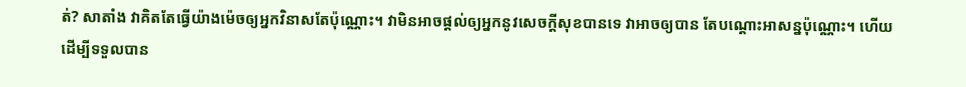ត់? សាតាំង វាគិតតែធ្វើយ៉ាងម៉េចឲ្យអ្នកវិនាសតែប៉ុណ្ណោះ។ វាមិនអាចផ្តល់ឲ្យអ្នកនូវសេចក្តីសុខបានទេ វាអាចឲ្យបាន តែបណ្តោះអាសន្នប៉ុណ្ណោះ។ ហើយដើម្បីទទួលបាន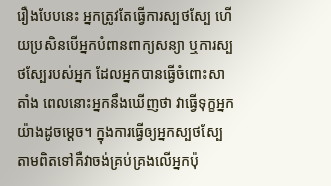រឿងបែបនេះ អ្នកត្រូវតែធ្វើការស្បថស្បែ ហើយប្រសិនបើអ្នកបំពានពាក្យសន្យា ឬការស្បថស្បែរបស់អ្នក ដែលអ្នកបានធ្វើចំពោះសាតាំង ពេលនោះអ្នកនឹងឃើញថា វាធ្វើទុក្ខអ្នកយ៉ាងដូចម្តេច។ ក្នុងការធ្វើឲ្យអ្នកស្បថស្បែ តាមពិតទៅគឺវាចង់គ្រប់គ្រងលើអ្នកប៉ុ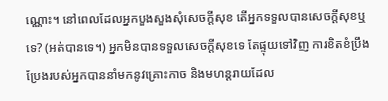ណ្ណោះ។ នៅពេលដែលអ្នកបួងសួងសុំសេចក្តីសុខ តើអ្នកទទួលបានសេចក្តីសុខឬទេ? (អត់បានទេ។) អ្នកមិនបានទទួលសេចក្តីសុខទេ តែផ្ទុយទៅវិញ ការខិតខំប្រឹងប្រែងរបស់អ្នកបាននាំមកនូវគ្រោះកាច និងមហន្តរាយដែល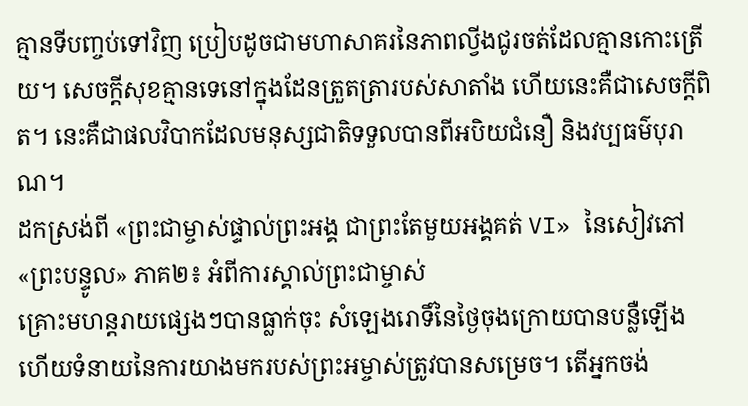គ្មានទីបញ្ចប់ទៅវិញ ប្រៀបដូចជាមហាសាគរនៃភាពល្វីងជូរចត់ដែលគ្មានកោះត្រើយ។ សេចក្តីសុខគ្មានទេនៅក្នុងដែនត្រួតត្រារបស់សាតាំង ហើយនេះគឺជាសេចក្ដីពិត។ នេះគឺជាផលវិបាកដែលមនុស្សជាតិទទួលបានពីអបិយជំនឿ និងវប្បធម៌បុរាណ។
ដកស្រង់ពី «ព្រះជាម្ចាស់ផ្ទាល់ព្រះអង្គ ជាព្រះតែមួយអង្គគត់ VI» នៃសៀវភៅ «ព្រះបន្ទូល» ភាគ២៖ អំពីការស្គាល់ព្រះជាម្ចាស់
គ្រោះមហន្តរាយផ្សេងៗបានធ្លាក់ចុះ សំឡេងរោទិ៍នៃថ្ងៃចុងក្រោយបានបន្លឺឡើង ហើយទំនាយនៃការយាងមករបស់ព្រះអម្ចាស់ត្រូវបានសម្រេច។ តើអ្នកចង់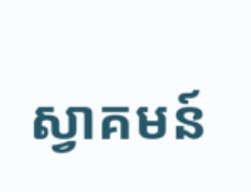ស្វាគមន៍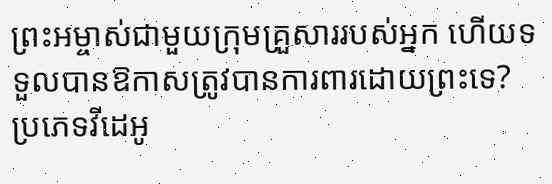ព្រះអម្ចាស់ជាមួយក្រុមគ្រួសាររបស់អ្នក ហើយទទួលបានឱកាសត្រូវបានការពារដោយព្រះទេ?
ប្រភេទវីដេអូ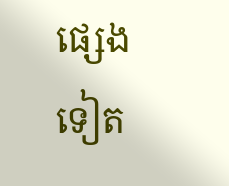ផ្សេងទៀត